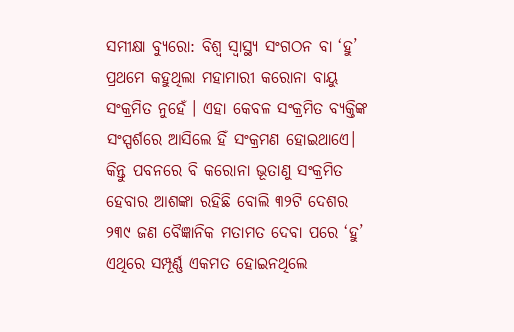ସମୀକ୍ଷା ବ୍ୟୁରୋ: ବିଶ୍ୱ ସ୍ୱାସ୍ଥ୍ୟ ସଂଗଠନ ବା ‘ହୁ’ ପ୍ରଥମେ କହୁଥିଲା ମହାମାରୀ କରୋନା ବାୟୁ ସଂକ୍ରମିତ ନୁହେଁ । ଏହା କେବଳ ସଂକ୍ରମିତ ବ୍ୟକ୍ତିଙ୍କ ସଂସ୍ପର୍ଶରେ ଆସିଲେ ହିଁ ସଂକ୍ରମଣ ହୋଇଥାଏେ। କିନ୍ତୁ ପବନରେ ବି କରୋନା ଭୂତାଣୁ ସଂକ୍ରମିତ ହେବାର ଆଶଙ୍କା ରହିଛି ବୋଲି ୩୨ଟି ଦେଶର ୨୩୯ ଜଣ ବୈଜ୍ଞାନିକ ମତାମତ ଦେବା ପରେ ‘ହୁ’ ଏଥିରେ ସମ୍ପୂର୍ଣ୍ଣ ଏକମତ ହୋଇନଥିଲେ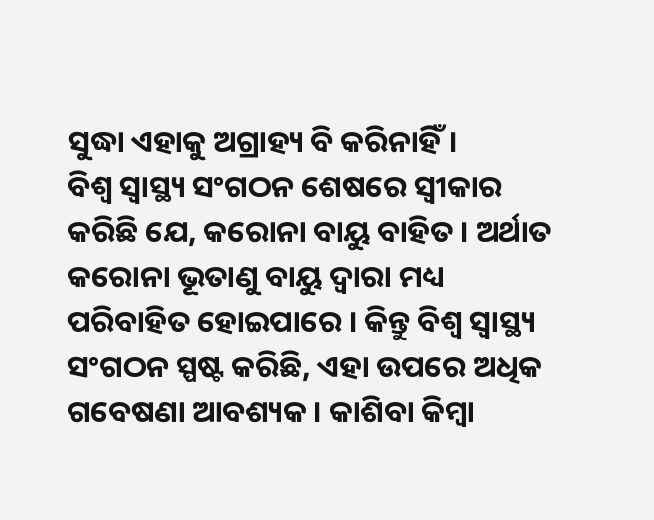ସୁଦ୍ଧା ଏହାକୁ ଅଗ୍ରାହ୍ୟ ବି କରିନାହିଁ।
ବିଶ୍ୱ ସ୍ୱାସ୍ଥ୍ୟ ସଂଗଠନ ଶେଷରେ ସ୍ୱୀକାର କରିଛି ଯେ, କରୋନା ବାୟୁ ବାହିତ । ଅର୍ଥାତ କରୋନା ଭୂତାଣୁ ବାୟୁ ଦ୍ୱାରା ମଧ୍ୟ ପରିବାହିତ ହୋଇପାରେ । କିନ୍ତୁ ବିଶ୍ୱ ସ୍ୱାସ୍ଥ୍ୟ ସଂଗଠନ ସ୍ପଷ୍ଟ କରିଛି, ଏହା ଉପରେ ଅଧିକ ଗବେଷଣା ଆବଶ୍ୟକ । କାଶିବା କିମ୍ବା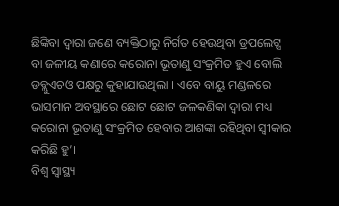ଛିଙ୍କିବା ଦ୍ୱାରା ଜଣେ ବ୍ୟକ୍ତିଠାରୁ ନିର୍ଗତ ହେଉଥିବା ଡ୍ରପଲେଟ୍ସ ବା ଜଳୀୟ କଣାରେ କରୋନା ଭୂତାଣୁ ସଂକ୍ରମିତ ହୁଏ ବୋଲି ଡବ୍ଲୁଏଚଓ ପକ୍ଷରୁ କୁହାଯାଉଥିଲା । ଏବେ ବାୟୁ ମଣ୍ଡଳରେ ଭାସମାନ ଅବସ୍ଥାରେ ଛୋଟ ଛୋଟ ଜଳକଣିକା ଦ୍ୱାରା ମଧ୍ୟ କରୋନା ଭୂତାଣୁ ସଂକ୍ରମିତ ହେବାର ଆଶଙ୍କା ରହିଥିବା ସ୍ୱୀକାର କରିଛି ହୁ’।
ବିଶ୍ୱ ସ୍ୱାସ୍ଥ୍ୟ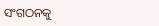ସଂଗଠନକୁ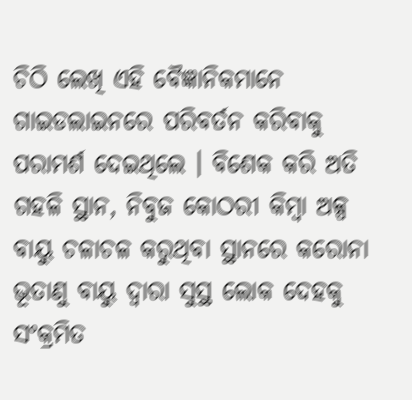ଚିଠି ଲେଖି ଏହି ବୈଜ୍ଞାନିକମାନେ ଗାଇଡଲାଇନରେ ପରିବର୍ତନ କରିବାକୁ ପରାମର୍ଶ ଦେଇଥିଲେ । ବିଶେକ କରି ଅତି ଗହଳି ସ୍ଥାନ, ନିବୁଜ କୋଠରୀ କିମ୍ବା ଅଳ୍ପ ବାୟୁ ଚଳାଚଳ କରୁଥିବା ସ୍ଥାନରେ କରୋନା ଭୂତାଣୁ ବାୟୁ ଦ୍ୱାରା ସୁସ୍ଥ ଲୋକ ଦେହକୁ ସଂକ୍ରମିତ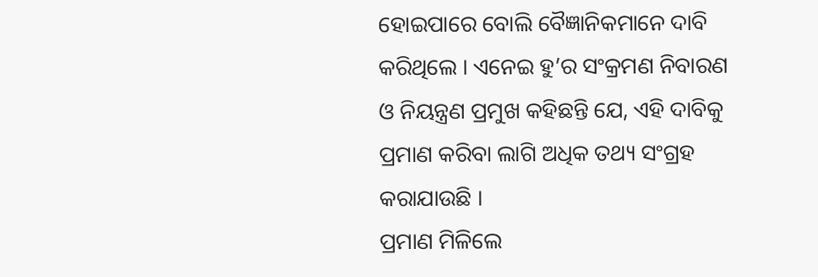ହୋଇପାରେ ବୋଲି ବୈଜ୍ଞାନିକମାନେ ଦାବି କରିଥିଲେ । ଏନେଇ ହୁ’ର ସଂକ୍ରମଣ ନିବାରଣ ଓ ନିୟନ୍ତ୍ରଣ ପ୍ରମୁଖ କହିଛନ୍ତି ଯେ, ଏହି ଦାବିକୁ ପ୍ରମାଣ କରିବା ଲାଗି ଅଧିକ ତଥ୍ୟ ସଂଗ୍ରହ କରାଯାଉଛି ।
ପ୍ରମାଣ ମିଳିଲେ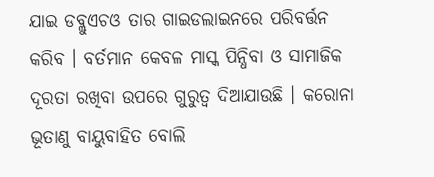ଯାଇ ଡବ୍ଲୁଏଚଓ ତାର ଗାଇଡଲାଇନରେ ପରିବର୍ତ୍ତନ କରିବ । ବର୍ତମାନ କେବଳ ମାସ୍କ ପିନ୍ଧିବା ଓ ସାମାଜିକ ଦୂରତା ରଖିବା ଉପରେ ଗୁରୁତ୍ୱ ଦିଆଯାଉଛି । କରୋନା ଭୂତାଣୁ ବାୟୁବାହିତ ବୋଲି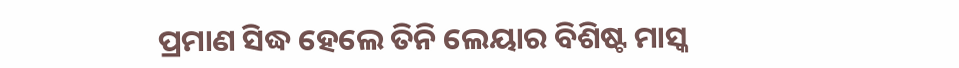ପ୍ରମାଣ ସିଦ୍ଧ ହେଲେ ତିନି ଲେୟାର ବିଶିଷ୍ଟ ମାସ୍କ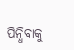ପିନ୍ଧିବାକୁ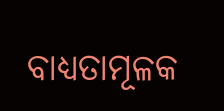ବାଧ୍ୟତାମୂଳକ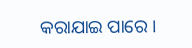କରାଯାଇ ପାରେ ।